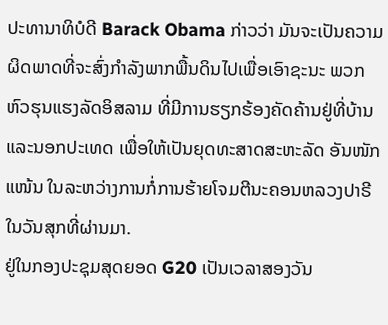ປະທານາທິບໍດີ Barack Obama ກ່າວວ່າ ມັນຈະເປັນຄວາມ
ຜິດພາດທີ່ຈະສົ່ງກຳລັງພາກພື້ນດິນໄປເພື່ອເອົາຊະນະ ພວກ
ຫົວຮຸນແຮງລັດອິສລາມ ທີ່ມີການຮຽກຮ້ອງຄັດຄ້ານຢູ່ທີ່ບ້ານ
ແລະນອກປະເທດ ເພື່ອໃຫ້ເປັນຍຸດທະສາດສະຫະລັດ ອັນໜັກ
ແໜ້ນ ໃນລະຫວ່າງການກໍ່ການຮ້າຍໂຈມຕີນະຄອນຫລວງປາຣີ
ໃນວັນສຸກທີ່ຜ່ານມາ.
ຢູ່ໃນກອງປະຊຸມສຸດຍອດ G20 ເປັນເວລາສອງວັນ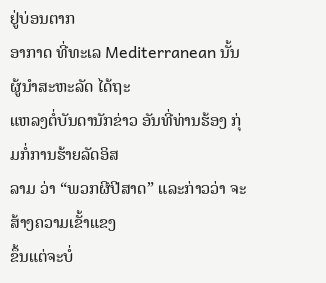ຢູ່ບ່ອນຕາກ
ອາກາດ ທີ່ທະເລ Mediterranean ນັ້ນ ຜູ້ນຳສະຫະລັດ ໄດ້ຖະ
ແຫລງຕໍ່ບັນດານັກຂ່າວ ອັນທີ່ທ່ານຮ້ອງ ກຸ່ມກໍ່ການຮ້າຍລັດອິສ
ລາມ ວ່າ “ພວກຜີປີສາດ” ແລະກ່າວວ່າ ຈະສ້າງຄວາມເຂັ້າແຂງ
ຂຶ້ນແຕ່ຈະບໍ່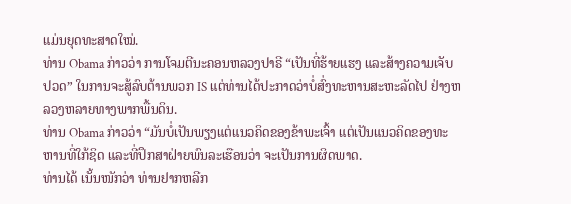ແມ່ນຍຸດທະສາດໃໝ່.
ທ່ານ Obama ກ່າວວ່າ ການໂຈມຕີນະຄອນຫລວງປາຣີ “ເປັນທີ່ຮ້າຍແຮງ ແລະສ້າງຄວາມເຈັບປວດ” ໃນການຈະສູ້ລົບຕ້ານພວກ IS ແຕ່ທ່ານໄດ້ປະກາດວ່າບໍ່ສົ່ງທະຫານສະຫະລັດໄປ ຢ່າງຫລວງຫລາຍທາງພາກພື້ນດິນ.
ທ່ານ Obama ກ່າວວ່າ “ມັນບໍ່ເປັນພຽງແຕ່ແນວຄິດຂອງຂ້າພະເຈົ້າ ແຕ່ເປັນແນວຄິດຂອງທະຫານທີ່ໃກ້ຊິດ ແລະທີ່ປຶກສາຝ່າຍພົນລະເຮືອນວ່າ ຈະເປັນການຜິດພາດ.
ທ່ານໄດ້ ເນັ້ນໜັກວ່າ ທ່ານຢາກຫລີກ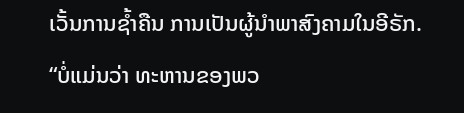ເວັ້ນການຊໍ້າຄືນ ການເປັນຜູ້ນຳພາສົງຄາມໃນອີຣັກ. “ບໍ່ແມ່ນວ່າ ທະຫານຂອງພວ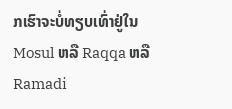ກເຮົາຈະບໍ່ທຽບເທົ່າຢູ່ໃນ Mosul ຫລື Raqqa ຫລື Ramadi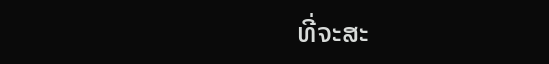ທີ່ຈະສະ